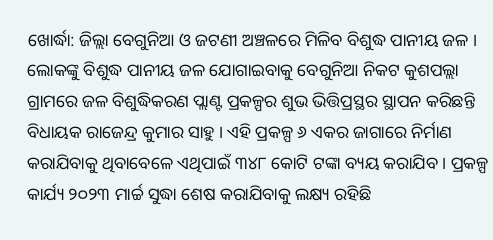ଖୋର୍ଦ୍ଧା: ଜିଲ୍ଲା ବେଗୁନିଆ ଓ ଜଟଣୀ ଅଞ୍ଚଳରେ ମିଳିବ ବିଶୁଦ୍ଧ ପାନୀୟ ଜଳ । ଲୋକଙ୍କୁ ବିଶୁଦ୍ଧ ପାନୀୟ ଜଳ ଯୋଗାଇବାକୁ ବେଗୁନିଆ ନିକଟ କୁଶପଲ୍ଲା ଗ୍ରାମରେ ଜଳ ବିଶୁଦ୍ଧିକରଣ ପ୍ଲାଣ୍ଟ ପ୍ରକଳ୍ପର ଶୁଭ ଭିତ୍ତିପ୍ରସ୍ଥର ସ୍ଥାପନ କରିଛନ୍ତି ବିଧାୟକ ରାଜେନ୍ଦ୍ର କୁମାର ସାହୁ । ଏହି ପ୍ରକଳ୍ପ ୬ ଏକର ଜାଗାରେ ନିର୍ମାଣ କରାଯିବାକୁ ଥିବାବେଳେ ଏଥିପାଇଁ ୩୪୮ କୋଟି ଟଙ୍କା ବ୍ୟୟ କରାଯିବ । ପ୍ରକଳ୍ପ କାର୍ଯ୍ୟ ୨୦୨୩ ମାର୍ଚ୍ଚ ସୁଦ୍ଧା ଶେଷ କରାଯିବାକୁ ଲକ୍ଷ୍ୟ ରହିଛି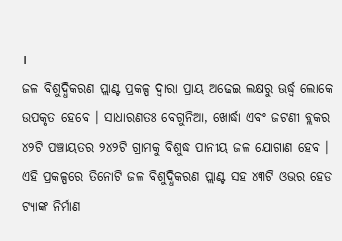।
ଜଳ ବିଶୁଦ୍ଧିକରଣ ପ୍ଲାଣ୍ଟ ପ୍ରକଳ୍ପ ଦ୍ବାରା ପ୍ରାୟ ଅଢେଇ ଲକ୍ଷରୁ ଊର୍ଦ୍ଧ୍ବ ଲୋକେ ଉପକୃତ ହେବେ । ସାଧାରଣତଃ ବେଗୁନିଆ, ଖୋର୍ଦ୍ଧା ଏବଂ ଜଟଣୀ ବ୍ଲକର ୪୨ଟି ପଞ୍ଚାୟତର ୨୪୨ଟି ଗ୍ରାମକୁ ବିଶୁଦ୍ଧ ପାନୀୟ ଜଳ ଯୋଗାଣ ହେବ । ଏହି ପ୍ରକଳ୍ପରେ ତିନୋଟି ଜଳ ବିଶୁଦ୍ଧିକରଣ ପ୍ଲାଣ୍ଟ ସହ ୪୩ଟି ଓଭର ହେଡ ଟ୍ୟାଙ୍କ ନିର୍ମାଣ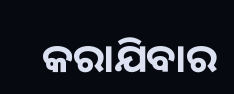କରାଯିବାର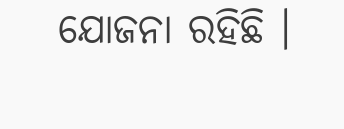ଯୋଜନା ରହିଛି ।